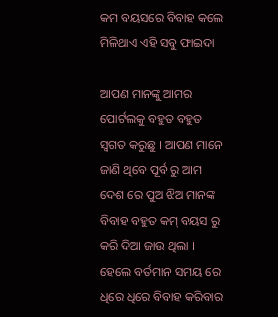କମ ବୟସରେ ବିବାହ କଲେ ମିଳିଥାଏ ଏହି ସବୁ ଫାଇଦା

ଆପଣ ମାନଙ୍କୁ ଆମର ପୋର୍ଟଲକୁ ବହୁତ ବହୁତ ସ୍ୱଗତ କରୁଛୁ । ଆପଣ ମାନେ ଜାଣି ଥିବେ ପୂର୍ବ ରୁ ଆମ ଦେଶ ରେ ପୁଅ ଝିଅ ମାନଙ୍କ ବିବାହ ବହୁତ କମ୍ ବୟସ ରୁ କରି ଦିଆ ଜାଉ ଥିଲା । ହେଲେ ବର୍ତମାନ ସମୟ ରେ ଧିରେ ଧିରେ ବିବାହ କରିବାର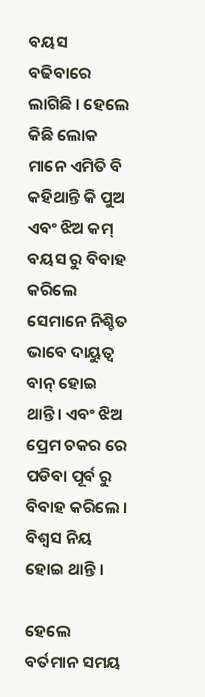ବୟସ ବଢିବାରେ ଲାଗିଛି । ହେଲେ କିଛି ଲୋକ ମାନେ ଏମିତି ବି କହିଥାନ୍ତି କି ପୁଅ ଏବଂ ଝିଅ କମ୍ ବୟସ ରୁ ବିବାହ କରିଲେ ସେମାନେ ନିଶ୍ଚିତ ଭାବେ ଦାୟୁତ୍ୱ ବାନ୍ ହୋଇ ଥାନ୍ତି। ଏବଂ ଝିଅ ପ୍ରେମ ଚକର ରେ ପଡିବା ପୂର୍ବ ରୁ ବିବାହ କରିଲେ । ବିଶ୍ୱସ ନିୟ ହୋଇ ଥାନ୍ତି ।

ହେଲେ ବର୍ତମାନ ସମୟ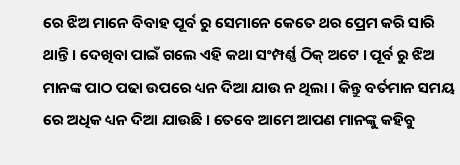ରେ ଝିଅ ମାନେ ବିବାହ ପୂର୍ବ ରୁ ସେମାନେ କେତେ ଥର ପ୍ରେମ କରି ସାରି ଥାନ୍ତି । ଦେଖିବା ପାଇଁ ଗଲେ ଏହି କଥା ସଂମ୍ପର୍ଣ୍ଣ ଠିକ୍ ଅଟେ । ପୂର୍ବ ରୁ ଝିଅ ମାନଙ୍କ ପାଠ ପଢା ଉପରେ ଧ୍ୟନ ଦିଆ ଯାଉ ନ ଥିଲା । କିନ୍ତୁ ବର୍ତମାନ ସମୟ ରେ ଅଧିକ ଧ୍ୟନ ଦିଆ ଯାଉଛି । ତେବେ ଆମେ ଆପଣ ମାନଙ୍କୁ କହିବୁ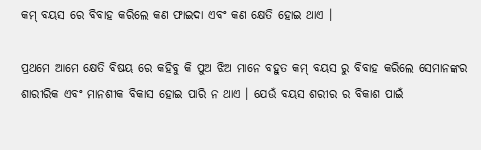କମ୍ ବୟସ ରେ ବିବାହ କରିଲେ କଣ ଫାଇଦା ଏବଂ କଣ କ୍ଷେତି ହୋଇ ଥାଏ ।

ପ୍ରଥମେ ଆମେ କ୍ଷେତି ବିଷୟ ରେ କହିବୁ କି ପୁଅ ଝିଅ ମାନେ ବହୁତ କମ୍ ବୟସ ରୁ ବିବାହ କରିଲେ ସେମାନଙ୍କର ଶାରୀରିକ ଏବଂ ମାନଶୀକ ବିକାସ ହୋଇ ପାରି ନ ଥାଏ । ଯେଉଁ ବୟସ ଶରୀର ର ବିକାଶ ପାଇଁ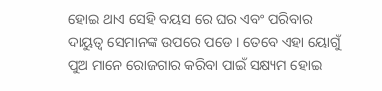ହୋଇ ଥାଏ ସେହି ବୟସ ରେ ଘର ଏବଂ ପରିବାର ଦାୟୁତ୍ୱ ସେମାନଙ୍କ ଉପରେ ପଡେ । ତେବେ ଏହା ୟୋଗୁଁ ପୁଅ ମାନେ ରୋଜଗାର କରିବା ପାଇଁ ସକ୍ଷ୍ୟମ ହୋଇ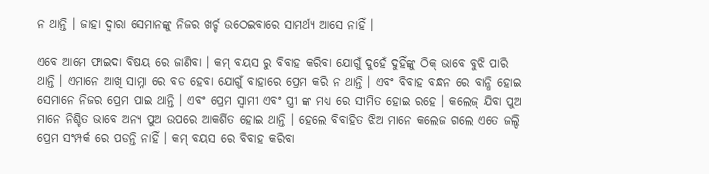ନ ଥାନ୍ତି । ଜାହା ଦ୍ୱାରା ସେମାନଙ୍କୁ ନିଜର ଖର୍ଚ୍ଚ ଉଠେଇବାରେ ସାମର୍ଥ୍ୟ ଆସେ ନାହିଁ ।

ଏବେ ଆମେ ଫାଇଦା ବିଷୟ ରେ ଜାଣିବା । କମ୍ ବୟସ ରୁ ବିବାହ କରିବା ଯୋଗୁଁ ଦୁହେଁ ଦୁହିଁଙ୍କୁ ଠିକ୍ ଭାବେ ବୁଝି ପାରି ଥାନ୍ତି । ଏମାନେ ଆଖି ସାମ୍ନା ରେ ବଡ ହେବା ଯୋଗୁଁ ବାହାରେ ପ୍ରେମ କରି ନ ଥାନ୍ତି । ଏବଂ ବିବାହ ବନ୍ଧନ ରେ ବାନ୍ଧି ହୋଇ ସେମାନେ ନିଜର ପ୍ରେମ ପାଇ ଥାନ୍ତି । ଏବଂ ପ୍ରେମ ସ୍ୱାମୀ ଏବଂ ସ୍ତ୍ରୀ ଙ୍କ ମଧ୍ୟ ରେ ସୀମିତ ହୋଇ ରହେ । କଲେଜ୍ ଯିବା ପୁଅ ମାନେ ନିଶ୍ଚିତ ଭାବେ ଅନ୍ୟ ପୁଅ ଉପରେ ଆକର୍ଶିତ ହୋଇ ଥାନ୍ତି । ହେଲେ ବିବାହିତ ଝିଅ ମାନେ କଲେଜ ଗଲେ ଏତେ ଜଲ୍ଦି ପ୍ରେମ ସଂମ୍ପର୍କ ରେ ପଡନ୍ତି ନାହିଁ । କମ୍ ବୟସ ରେ ବିବାହ କରିବା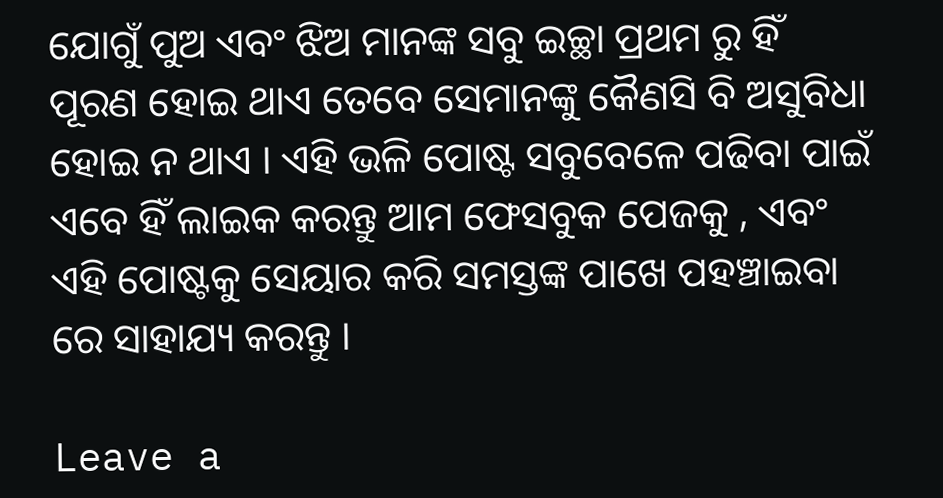ଯୋଗୁଁ ପୁଅ ଏବଂ ଝିଅ ମାନଙ୍କ ସବୁ ଇଚ୍ଛା ପ୍ରଥମ ରୁ ହିଁ ପୂରଣ ହୋଇ ଥାଏ ତେବେ ସେମାନଙ୍କୁ କୈଣସି ବି ଅସୁବିଧା ହୋଇ ନ ଥାଏ । ଏହି ଭଳି ପୋଷ୍ଟ ସବୁବେଳେ ପଢିବା ପାଇଁ ଏବେ ହିଁ ଲାଇକ କରନ୍ତୁ ଆମ ଫେସବୁକ ପେଜକୁ , ଏବଂ ଏହି ପୋଷ୍ଟକୁ ସେୟାର କରି ସମସ୍ତଙ୍କ ପାଖେ ପହଞ୍ଚାଇବା ରେ ସାହାଯ୍ୟ କରନ୍ତୁ ।

Leave a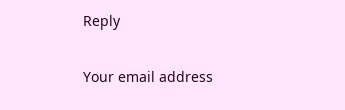Reply

Your email address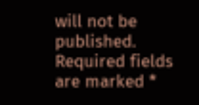will not be published. Required fields are marked *